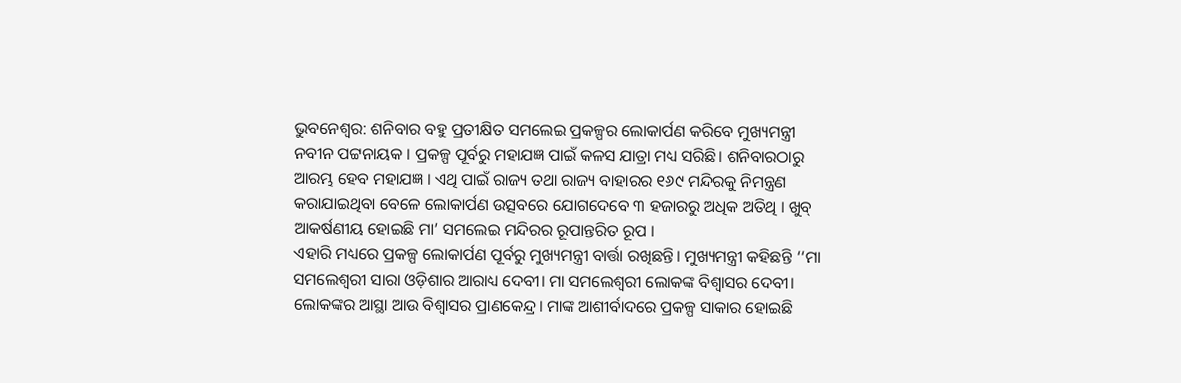ଭୁବନେଶ୍ବର: ଶନିବାର ବହୁ ପ୍ରତୀକ୍ଷିତ ସମଲେଇ ପ୍ରକଳ୍ପର ଲୋକାର୍ପଣ କରିବେ ମୁଖ୍ୟମନ୍ତ୍ରୀ ନବୀନ ପଟ୍ଟନାୟକ । ପ୍ରକଳ୍ପ ପୂର୍ବରୁ ମହାଯଜ୍ଞ ପାଇଁ କଳସ ଯାତ୍ରା ମଧ୍ୟ ସରିଛି। ଶନିବାରଠାରୁ ଆରମ୍ଭ ହେବ ମହାଯଜ୍ଞ । ଏଥି ପାଇଁ ରାଜ୍ୟ ତଥା ରାଜ୍ୟ ବାହାରର ୧୬୯ ମନ୍ଦିରକୁ ନିମନ୍ତ୍ରଣ କରାଯାଇଥିବା ବେଳେ ଲୋକାର୍ପଣ ଉତ୍ସବରେ ଯୋଗଦେବେ ୩ ହଜାରରୁ ଅଧିକ ଅତିଥି । ଖୁବ୍ ଆକର୍ଷଣୀୟ ହୋଇଛି ମା’ ସମଲେଇ ମନ୍ଦିରର ରୂପାନ୍ତରିତ ରୂପ ।
ଏହାରି ମଧ୍ୟରେ ପ୍ରକଳ୍ପ ଲୋକାର୍ପଣ ପୂର୍ବରୁ ମୁଖ୍ୟମନ୍ତ୍ରୀ ବାର୍ତ୍ତା ରଖିଛନ୍ତି। ମୁଖ୍ୟମନ୍ତ୍ରୀ କହିଛନ୍ତି ‘‘ମା ସମଲେଶ୍ବରୀ ସାରା ଓଡ଼ିଶାର ଆରାଧ୍ୟ ଦେବୀ। ମା ସମଲେଶ୍ବରୀ ଲୋକଙ୍କ ବିଶ୍ବାସର ଦେବୀ। ଲୋକଙ୍କର ଆସ୍ଥା ଆଉ ବିଶ୍ବାସର ପ୍ରାଣକେନ୍ଦ୍ର। ମାଙ୍କ ଆଶୀର୍ବାଦରେ ପ୍ରକଳ୍ପ ସାକାର ହୋଇଛି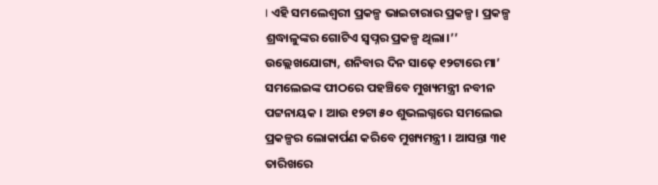। ଏହି ସମଲେଶ୍ବରୀ ପ୍ରକଳ୍ପ ଭାଇଚାରାର ପ୍ରକଳ୍ପ। ପ୍ରକଳ୍ପ ଶ୍ରଦ୍ଧାଳୁଙ୍କର ଗୋଟିଏ ସ୍ବପ୍ନର ପ୍ରକଳ୍ପ ଥିଲା।’’
ଉଲ୍ଲେଖଯୋଗ୍ୟ, ଶନିବାର ଦିନ ସାଢ଼େ ୧୨ଟାରେ ମା’ ସମଲେଇଙ୍କ ପୀଠରେ ପହଞ୍ଚିବେ ମୁଖ୍ୟମନ୍ତ୍ରୀ ନବୀନ ପଟ୍ଟନାୟକ । ଆଉ ୧୨ଟା ୫୦ ଶୁଭଲଗ୍ନରେ ସମଲେଇ ପ୍ରକଳ୍ପର ଲୋକାର୍ପଣ କରିବେ ମୁଖ୍ୟମନ୍ତ୍ରୀ । ଆସନ୍ତା ୩୧ ତାରିଖରେ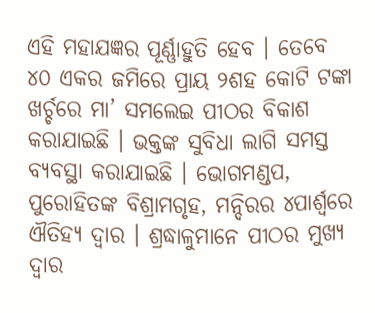ଏହି ମହାଯଜ୍ଞର ପୂର୍ଣ୍ଣାହୁତି ହେବ । ତେବେ
୪୦ ଏକର ଜମିରେ ପ୍ରାୟ ୨ଶହ କୋଟି ଟଙ୍କା ଖର୍ଚ୍ଚରେ ମା’ ସମଲେଇ ପୀଠର ବିକାଶ କରାଯାଇଛି । ଭକ୍ତଙ୍କ ସୁବିଧା ଲାଗି ସମସ୍ତ ବ୍ୟବସ୍ଥା କରାଯାଇଛି । ଭୋଗମଣ୍ଡପ, ପୁରୋହିତଙ୍କ ବିଶ୍ରାମଗୃହ, ମନ୍ଦିରର ୪ପାର୍ଶ୍ବରେ ଐତିହ୍ୟ ଦ୍ବାର । ଶ୍ରଦ୍ଧାଳୁମାନେ ପୀଠର ମୁଖ୍ୟ ଦ୍ବାର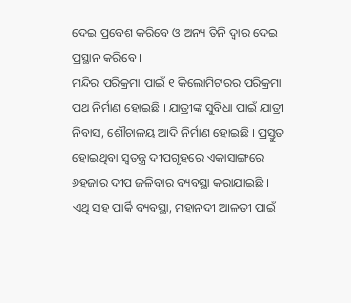ଦେଇ ପ୍ରବେଶ କରିବେ ଓ ଅନ୍ୟ ତିନି ଦ୍ବାର ଦେଇ ପ୍ରସ୍ଥାନ କରିବେ ।
ମନ୍ଦିର ପରିକ୍ରମା ପାଇଁ ୧ କିଲୋମିଟରର ପରିକ୍ରମା ପଥ ନିର୍ମାଣ ହୋଇଛି । ଯାତ୍ରୀଙ୍କ ସୁବିଧା ପାଇଁ ଯାତ୍ରୀ ନିବାସ, ଶୌଚାଳୟ ଆଦି ନିର୍ମାଣ ହୋଇଛି । ପ୍ରସ୍ତୁତ ହୋଇଥିବା ସ୍ବତନ୍ତ୍ର ଦୀପଗୃହରେ ଏକାସାଙ୍ଗରେ ୬ହଜାର ଦୀପ ଜଳିବାର ବ୍ୟବସ୍ଥା କରାଯାଇଛି । ଏଥି ସହ ପାର୍କି ବ୍ୟବସ୍ଥା, ମହାନଦୀ ଆଳତୀ ପାଇଁ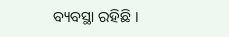ବ୍ୟବସ୍ଥା ରହିଛି ।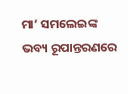ମା’ ସମଲେଇଙ୍କ ଭବ୍ୟ ରୂପାନ୍ତରଣରେ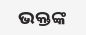ଭକ୍ତଙ୍କ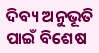ଦିବ୍ୟ ଅନୁଭୂତି ପାଇଁ ବିଶେଷ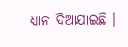ଧ୍ୟାନ ଦିଆଯାଇଛି ।